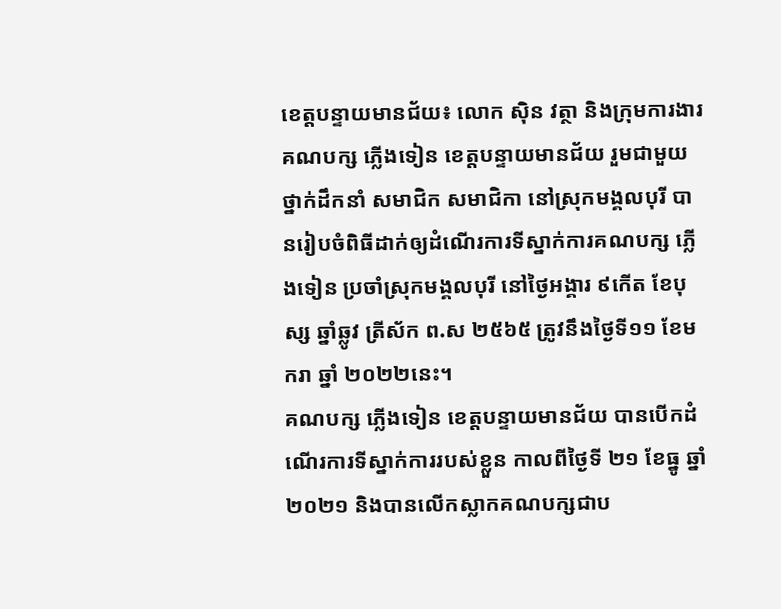ខេត្តបន្ទាយមានជ័យ៖ លោក ស៊ិន វត្ថា និងក្រុមការងារគណបក្ស ភ្លើងទៀន ខេត្តបន្ទាយមានជ័យ រួមជាមួយថ្នាក់ដឹកនាំ សមាជិក សមាជិកា នៅស្រុកមង្គលបុរី បានរៀបចំពិធីដាក់ឲ្យដំណើរការទីស្នាក់ការគណបក្ស ភ្លើងទៀន ប្រចាំស្រុកមង្គលបុរី នៅថ្ងៃអង្គារ ៩កើត ខែបុស្ស ឆ្នាំឆ្លូវ ត្រីស័ក ព.ស ២៥៦៥ ត្រូវនឹងថ្ងៃទី១១ ខែមករា ឆ្នាំ ២០២២នេះ។
គណបក្ស ភ្លើងទៀន ខេត្តបន្ទាយមានជ័យ បានបើកដំណើរការទីស្នាក់ការរបស់ខ្លួន កាលពីថ្ងៃទី ២១ ខែធ្នូ ឆ្នាំ២០២១ និងបានលើកស្លាកគណបក្សជាប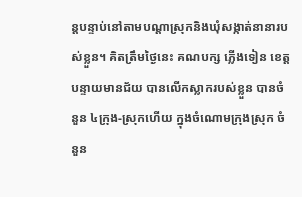ន្តបន្ទាប់នៅតាមបណ្ដាស្រុកនិងឃុំសង្កាត់នានារបស់ខ្លួន។ គិតត្រឹមថ្ងៃនេះ គណបក្ស ភ្លើងទៀន ខេត្តបន្ទាយមានជ័យ បានលើកស្លាករបស់ខ្លួន បានចំនួន ៤ក្រុង-ស្រុកហើយ ក្នុងចំណោមក្រុងស្រុក ចំនួន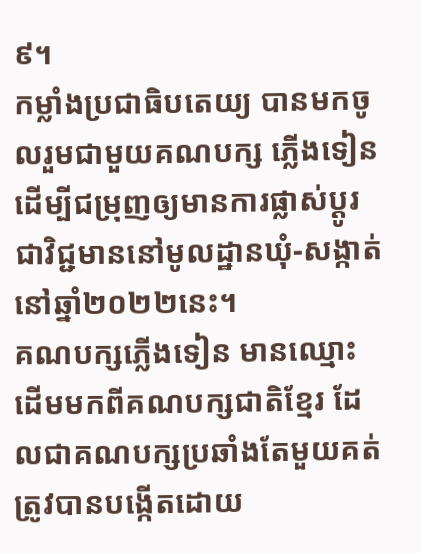៩។
កម្លាំងប្រជាធិបតេយ្យ បានមកចូលរួមជាមួយគណបក្ស ភ្លើងទៀន ដើម្បីជម្រុញឲ្យមានការផ្លាស់ប្ដូរជាវិជ្ជមាននៅមូលដ្ឋានឃុំ-សង្កាត់ នៅឆ្នាំ២០២២នេះ។
គណបក្សភ្លើងទៀន មានឈ្មោះដើមមកពីគណបក្សជាតិខ្មែរ ដែលជាគណបក្សប្រឆាំងតែមួយគត់ ត្រូវបានបង្កើតដោយ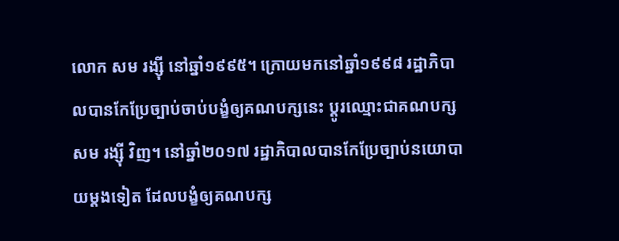លោក សម រង្ស៊ី នៅឆ្នាំ១៩៩៥។ ក្រោយមកនៅឆ្នាំ១៩៩៨ រដ្ឋាភិបាលបានកែប្រែច្បាប់ចាប់បង្ខំឲ្យគណបក្សនេះ ប្ដូរឈ្មោះជាគណបក្ស សម រង្ស៊ី វិញ។ នៅឆ្នាំ២០១៧ រដ្ឋាភិបាលបានកែប្រែច្បាប់នយោបាយម្ដងទៀត ដែលបង្ខំឲ្យគណបក្ស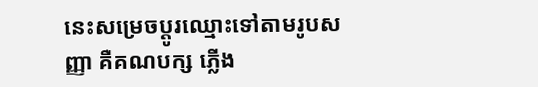នេះសម្រេចប្ដូរឈ្មោះទៅតាមរូបសញ្ញា គឺគណបក្ស ភ្លើង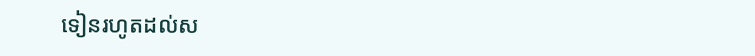ទៀនរហូតដល់ស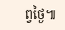ព្វថ្ងៃ៕